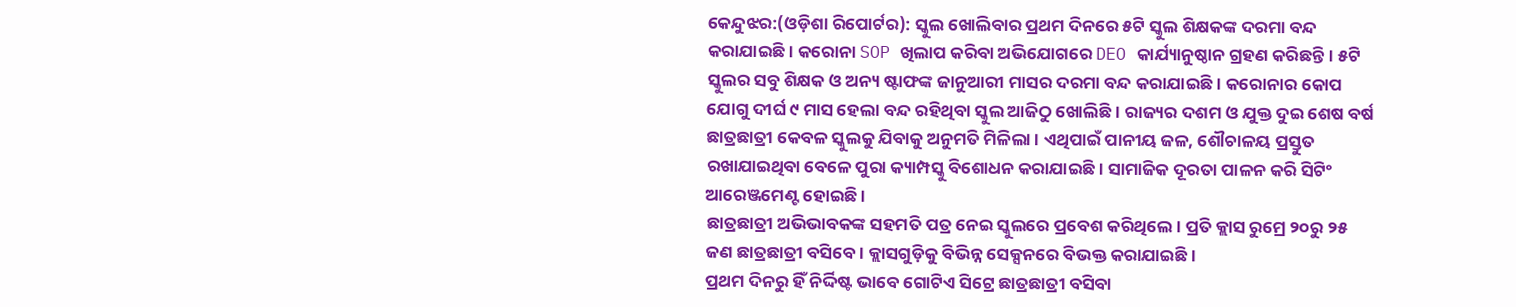କେନ୍ଦୁଝର:(ଓଡ଼ିଶା ରିପୋର୍ଟର): ସ୍କୁଲ ଖୋଲିବାର ପ୍ରଥମ ଦିନରେ ୫ଟି ସ୍କୁଲ ଶିକ୍ଷକଙ୍କ ଦରମା ବନ୍ଦ କରାଯାଇଛି। କରୋନା SOP ଖିଲାପ କରିବା ଅଭିଯୋଗରେ DEO କାର୍ଯ୍ୟାନୁଷ୍ଠାନ ଗ୍ରହଣ କରିଛନ୍ତି। ୫ଟି ସ୍କୁଲର ସବୁ ଶିକ୍ଷକ ଓ ଅନ୍ୟ ଷ୍ଟାଫଙ୍କ ଜାନୁଆରୀ ମାସର ଦରମା ବନ୍ଦ କରାଯାଇଛି। କରୋନାର କୋପ ଯୋଗୁ ଦୀର୍ଘ ୯ ମାସ ହେଲା ବନ୍ଦ ରହିଥିବା ସ୍କୁଲ ଆଜିଠୁ ଖୋଲିଛି। ରାଜ୍ୟର ଦଶମ ଓ ଯୁକ୍ତ ଦୁଇ ଶେଷ ବର୍ଷ ଛାତ୍ରଛାତ୍ରୀ କେବଳ ସ୍କୁଲକୁ ଯିବାକୁ ଅନୁମତି ମିଳିଲା । ଏଥିପାଇଁ ପାନୀୟ ଜଳ, ଶୌଚାଳୟ ପ୍ରସ୍ତୁତ ରଖାଯାଇଥିବା ବେଳେ ପୁରା କ୍ୟାମ୍ପସ୍କୁ ବିଶୋଧନ କରାଯାଇଛି। ସାମାଜିକ ଦୂରତା ପାଳନ କରି ସିଟିଂ ଆରେଞ୍ଜମେଣ୍ଟ ହୋଇଛି ।
ଛାତ୍ରଛାତ୍ରୀ ଅଭିଭାବକଙ୍କ ସହମତି ପତ୍ର ନେଇ ସ୍କୁଲରେ ପ୍ରବେଶ କରିଥିଲେ। ପ୍ରତି କ୍ଲାସ ରୁମ୍ରେ ୨୦ରୁ ୨୫ ଜଣ ଛାତ୍ରଛାତ୍ରୀ ବସିବେ । କ୍ଲାସଗୁଡ଼ିକୁ ବିଭିନ୍ନ ସେକ୍ସନରେ ବିଭକ୍ତ କରାଯାଇଛି ।
ପ୍ରଥମ ଦିନରୁ ହିଁ ନିର୍ଦ୍ଦିଷ୍ଟ ଭାବେ ଗୋଟିଏ ସିଟ୍ରେ ଛାତ୍ରଛାତ୍ରୀ ବସିବା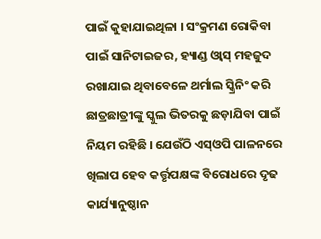ପାଇଁ କୁହାଯାଇଥିଳା । ସଂକ୍ରମଣ ରୋକିବା ପାଇଁ ସାନିଟାଇଜର, ହ୍ୟାଣ୍ଡ ଓ୍ୱାସ୍ ମହଜୁଦ ରଖାଯାଇ ଥିବାବେଳେ ଥର୍ମାଲ ସ୍କ୍ରିନିଂ କରି ଛାତ୍ରଛାତ୍ରୀଙ୍କୁ ସ୍କୁଲ ଭିତରକୁ ଛଡ଼ାଯିବା ପାଇଁ ନିୟମ ରହିଛି । ଯେଉଁଠି ଏସ୍ଓପି ପାଳନରେ ଖିଲାପ ହେବ କର୍ତ୍ତୃପକ୍ଷଙ୍କ ବିରୋଧରେ ଦୃଢ କାର୍ଯ୍ୟାନୁଷ୍ଠାନ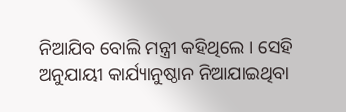ନିଆଯିବ ବୋଲି ମନ୍ତ୍ରୀ କହିଥିଲେ । ସେହି ଅନୁଯାୟୀ କାର୍ଯ୍ୟାନୁଷ୍ଠାନ ନିଆଯାଇଥିବା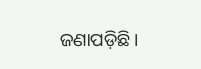ଜଣାପଡ଼ିଛି।